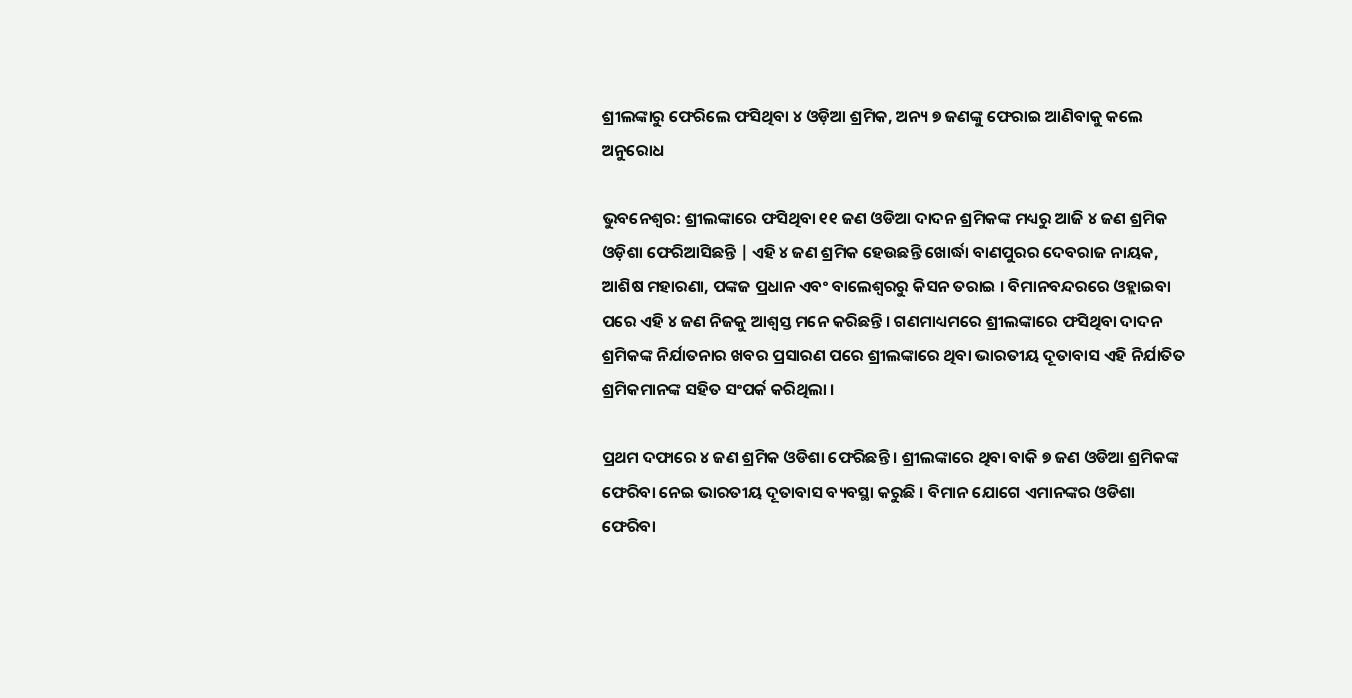ଶ୍ରୀଲଙ୍କାରୁ ଫେରିଲେ ଫସିଥିବା ୪ ଓଡ଼ିଆ ଶ୍ରମିକ, ଅନ୍ୟ ୭ ଜଣଙ୍କୁ ଫେରାଇ ଆଣିବାକୁ କଲେ ଅନୁରୋଧ

ଭୁବନେଶ୍ୱର: ଶ୍ରୀଲଙ୍କାରେ ଫସିଥିବା ୧୧ ଜଣ ଓଡିଆ ଦାଦନ ଶ୍ରମିକଙ୍କ ମଧ୍ୟରୁ ଆଜି ୪ ଜଣ ଶ୍ରମିକ ଓଡ଼ିଶା ଫେରିଆସିଛନ୍ତି | ଏହି ୪ ଜଣ ଶ୍ରମିକ ହେଉଛନ୍ତି ଖୋର୍ଦ୍ଧା ବାଣପୁରର ଦେବରାଜ ନାୟକ, ଆଶିଷ ମହାରଣା, ପଙ୍କଜ ପ୍ରଧାନ ଏବଂ ବାଲେଶ୍ୱରରୁ କିସନ ତରାଇ । ବିମାନବନ୍ଦରରେ ଓହ୍ଲାଇବା ପରେ ଏହି ୪ ଜଣ ନିଜକୁ ଆଶ୍ୱସ୍ତ ମନେ କରିଛନ୍ତି । ଗଣମାଧ୍ୟମରେ ଶ୍ରୀଲଙ୍କାରେ ଫସିଥିବା ଦାଦନ ଶ୍ରମିକଙ୍କ ନିର୍ଯାତନାର ଖବର ପ୍ରସାରଣ ପରେ ଶ୍ରୀଲଙ୍କାରେ ଥିବା ଭାରତୀୟ ଦୂତାବାସ ଏହି ନିର୍ଯାତିତ ଶ୍ରମିକମାନଙ୍କ ସହିତ ସଂପର୍କ କରିଥିଲା ।

ପ୍ରଥମ ଦଫାରେ ୪ ଜଣ ଶ୍ରମିକ ଓଡିଶା ଫେରିଛନ୍ତି । ଶ୍ରୀଲଙ୍କାରେ ଥିବା ବାକି ୭ ଜଣ ଓଡିଆ ଶ୍ରମିକଙ୍କ ଫେରିବା ନେଇ ଭାରତୀୟ ଦୂତାବାସ ବ୍ୟବସ୍ଥା କରୁଛି । ବିମାନ ଯୋଗେ ଏମାନଙ୍କର ଓଡିଶା ଫେରିବା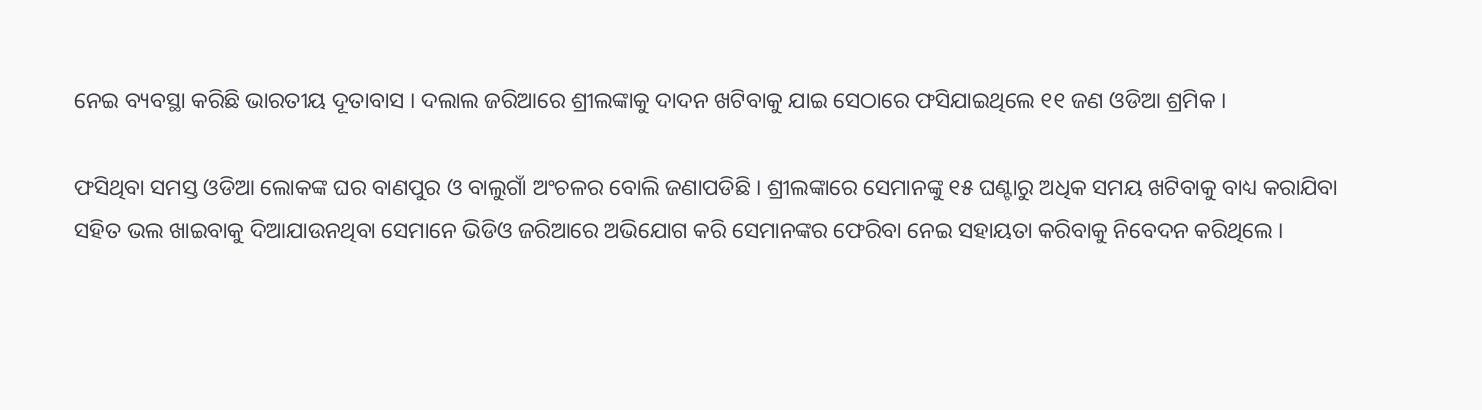ନେଇ ବ୍ୟବସ୍ଥା କରିଛି ଭାରତୀୟ ଦୂତାବାସ । ଦଲାଲ ଜରିଆରେ ଶ୍ରୀଲଙ୍କାକୁ ଦାଦନ ଖଟିବାକୁ ଯାଇ ସେଠାରେ ଫସିଯାଇଥିଲେ ୧୧ ଜଣ ଓଡିଆ ଶ୍ରମିକ ।

ଫସିଥିବା ସମସ୍ତ ଓଡିଆ ଲୋକଙ୍କ ଘର ବାଣପୁର ଓ ବାଲୁଗାଁ ଅଂଚଳର ବୋଲି ଜଣାପଡିଛି । ଶ୍ରୀଲଙ୍କାରେ ସେମାନଙ୍କୁ ୧୫ ଘଣ୍ଟାରୁ ଅଧିକ ସମୟ ଖଟିବାକୁ ବାଧ୍ୟ କରାଯିବା ସହିତ ଭଲ ଖାଇବାକୁ ଦିଆଯାଉନଥିବା ସେମାନେ ଭିଡିଓ ଜରିଆରେ ଅଭିଯୋଗ କରି ସେମାନଙ୍କର ଫେରିବା ନେଇ ସହାୟତା କରିବାକୁ ନିବେଦନ କରିଥିଲେ ।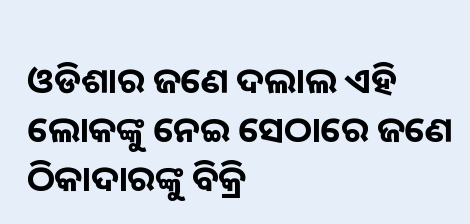ଓଡିଶାର ଜଣେ ଦଲାଲ ଏହି ଲୋକଙ୍କୁ ନେଇ ସେଠାରେ ଜଣେ ଠିକାଦାରଙ୍କୁ ବିକ୍ରି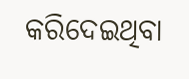କରିଦେଇଥିବା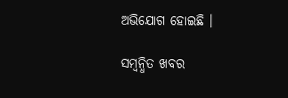ଅଭିଯୋଗ ହୋଇଛି ।

ସମ୍ବନ୍ଧିତ ଖବର